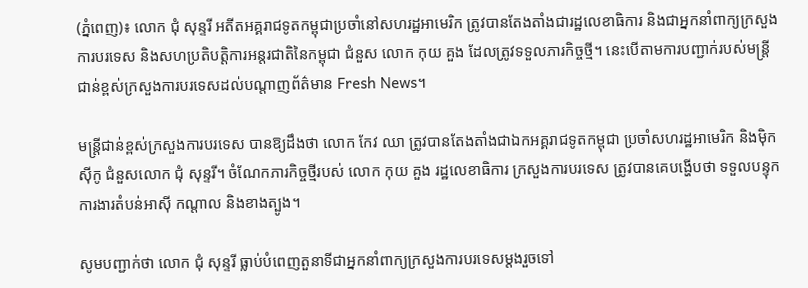(ភ្នំពេញ)៖ លោក ជុំ សុន្ទរី អតីតអគ្គរាជទូតកម្ពុជាប្រចាំនៅសហរដ្ឋអាមេរិក ត្រូវបានតែងតាំងជារដ្ឋលេខាធិការ និងជាអ្នកនាំពាក្យក្រសួងការបរទេស និងសហប្រតិបត្តិការអន្តរជាតិនៃកម្ពុជា ជំនួស លោក កុយ គួង ដែលត្រូវទទួលភារកិច្ចថ្មី។ នេះបើតាមការបញ្ជាក់របស់មន្រ្តីជាន់ខ្ពស់ក្រសួងការបរទេសដល់បណ្តាញព័ត៌មាន Fresh News។

មន្រ្តីជាន់ខ្ពស់ក្រសួងការបរទេស បានឱ្យដឹងថា លោក កែវ ឈា ត្រូវបានតែងតាំងជាឯកអគ្គរាជទូតកម្ពុជា ប្រចាំសហរដ្ឋអាមេរិក និងម៉ិកស៊ីកូ ជំនួសលោក ជុំ សុន្ទរី។ ចំណែកភារកិច្ចថ្មីរបស់ លោក កុយ គួង រដ្ឋលេខាធិការ ក្រសួងការបរទេស ត្រូវបានគេបង្ហើបថា ទទួលបន្ទុកការងារតំបន់អាស៊ី កណ្តាល និងខាងត្បូង។

សូមបញ្ជាក់ថា លោក ជុំ សុន្ទរី ធ្លាប់បំពេញតួនាទីជាអ្នកនាំពាក្យក្រសួងការបរទេសម្តងរួចទៅ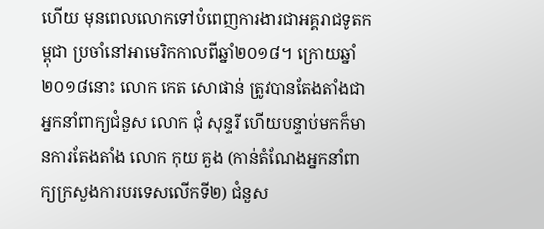ហើយ មុនពេលលោកទៅបំពេញការងារជាអគ្គរាជទូតកម្ពុជា ប្រចាំនៅអាមេរិកកាលពីឆ្នាំ២០១៨។ ក្រោយឆ្នាំ២០១៨នោះ លោក កេត សោផាន់ ត្រូវបានតែងតាំងជាអ្នកនាំពាក្យជំនួស លោក ជុំ សុន្ទរី ហើយបន្ទាប់មកក៏មានការតែងតាំង លោក កុយ គួង (កាន់តំណែងអ្នកនាំពាក្យក្រសួងការបរទេសលើកទី២) ជំនួស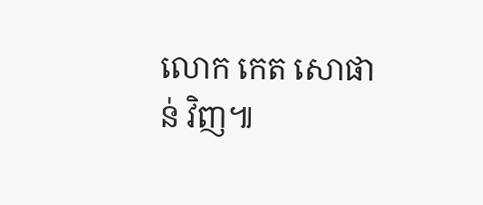លោក កេត សោផាន់ វិញ៕